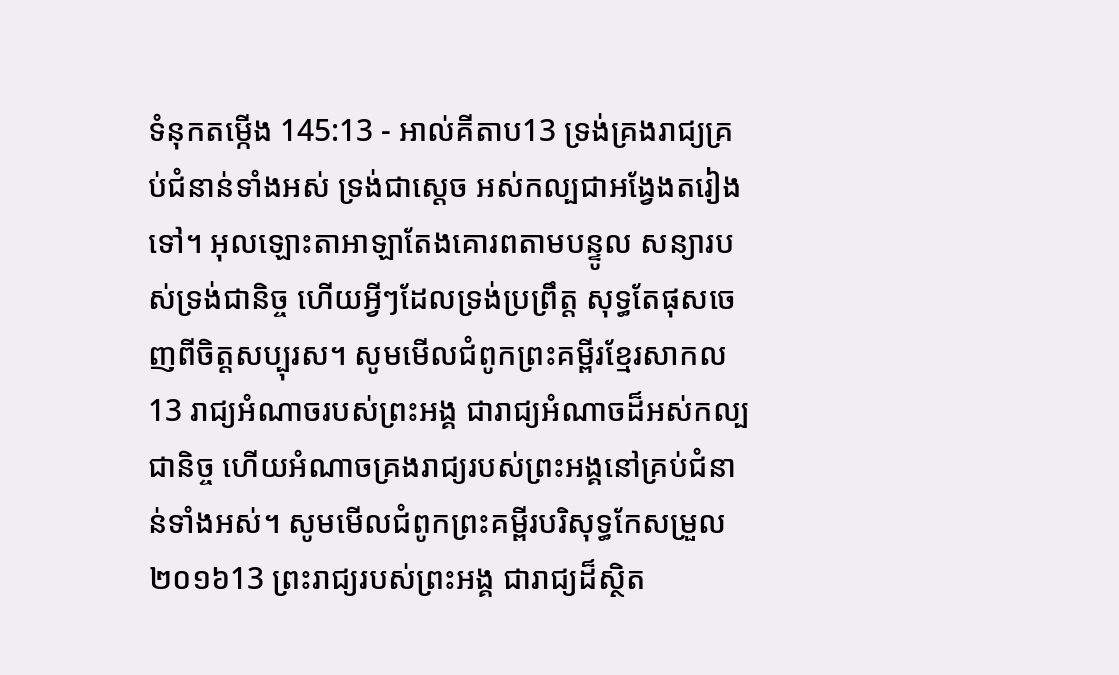ទំនុកតម្កើង 145:13 - អាល់គីតាប13 ទ្រង់គ្រងរាជ្យគ្រប់ជំនាន់ទាំងអស់ ទ្រង់ជាស្តេច អស់កល្បជាអង្វែងតរៀងទៅ។ អុលឡោះតាអាឡាតែងគោរពតាមបន្ទូល សន្យារបស់ទ្រង់ជានិច្ច ហើយអ្វីៗដែលទ្រង់ប្រព្រឹត្ត សុទ្ធតែផុសចេញពីចិត្តសប្បុរស។ សូមមើលជំពូកព្រះគម្ពីរខ្មែរសាកល13 រាជ្យអំណាចរបស់ព្រះអង្គ ជារាជ្យអំណាចដ៏អស់កល្បជានិច្ច ហើយអំណាចគ្រងរាជ្យរបស់ព្រះអង្គនៅគ្រប់ជំនាន់ទាំងអស់។ សូមមើលជំពូកព្រះគម្ពីរបរិសុទ្ធកែសម្រួល ២០១៦13 ព្រះរាជ្យរបស់ព្រះអង្គ ជារាជ្យដ៏ស្ថិត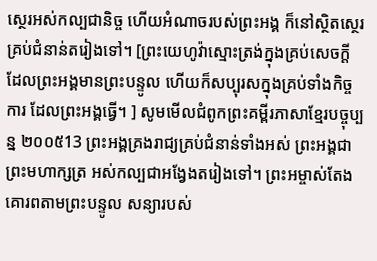ស្ថេរអស់កល្បជានិច្ច ហើយអំណាចរបស់ព្រះអង្គ ក៏នៅស្ថិតស្ថេរគ្រប់ជំនាន់តរៀងទៅ។ [ព្រះយេហូវ៉ាស្មោះត្រង់ក្នុងគ្រប់សេចក្ដី ដែលព្រះអង្គមានព្រះបន្ទូល ហើយក៏សប្បុរសក្នុងគ្រប់ទាំងកិច្ចការ ដែលព្រះអង្គធ្វើ។ ] សូមមើលជំពូកព្រះគម្ពីរភាសាខ្មែរបច្ចុប្បន្ន ២០០៥13 ព្រះអង្គគ្រងរាជ្យគ្រប់ជំនាន់ទាំងអស់ ព្រះអង្គជាព្រះមហាក្សត្រ អស់កល្បជាអង្វែងតរៀងទៅ។ ព្រះអម្ចាស់តែងគោរពតាមព្រះបន្ទូល សន្យារបស់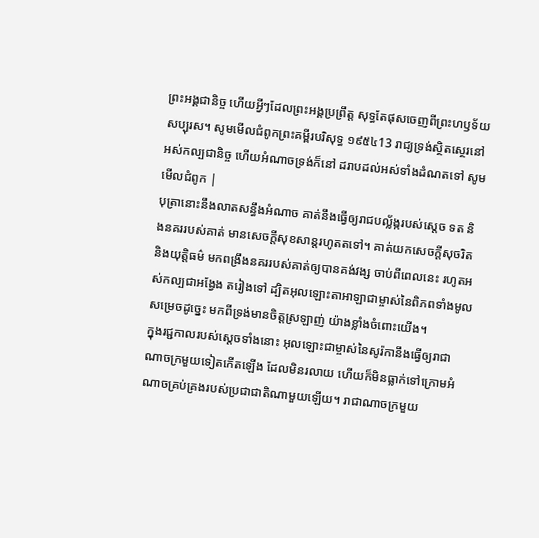ព្រះអង្គជានិច្ច ហើយអ្វីៗដែលព្រះអង្គប្រព្រឹត្ត សុទ្ធតែផុសចេញពីព្រះហឫទ័យសប្បុរស។ សូមមើលជំពូកព្រះគម្ពីរបរិសុទ្ធ ១៩៥៤13 រាជ្យទ្រង់ស្ថិតស្ថេរនៅអស់កល្បជានិច្ច ហើយអំណាចទ្រង់ក៏នៅ ដរាបដល់អស់ទាំងដំណតទៅ សូមមើលជំពូក |
បុត្រានោះនឹងលាតសន្ធឹងអំណាច គាត់នឹងធ្វើឲ្យរាជបល្ល័ង្ករបស់ស្តេច ទត និងនគររបស់គាត់ មានសេចក្ដីសុខសាន្តរហូតតទៅ។ គាត់យកសេចក្ដីសុចរិត និងយុត្តិធម៌ មកពង្រឹងនគររបស់គាត់ឲ្យបានគង់វង្ស ចាប់ពីពេលនេះ រហូតអស់កល្បជាអង្វែង តរៀងទៅ ដ្បិតអុលឡោះតាអាឡាជាម្ចាស់នៃពិភពទាំងមូលសម្រេចដូច្នេះ មកពីទ្រង់មានចិត្តស្រឡាញ់ យ៉ាងខ្លាំងចំពោះយើង។
ក្នុងរជ្ជកាលរបស់ស្តេចទាំងនោះ អុលឡោះជាម្ចាស់នៃសូរ៉កានឹងធ្វើឲ្យរាជាណាចក្រមួយទៀតកើតឡើង ដែលមិនរលាយ ហើយក៏មិនធ្លាក់ទៅក្រោមអំណាចគ្រប់គ្រងរបស់ប្រជាជាតិណាមួយឡើយ។ រាជាណាចក្រមួយ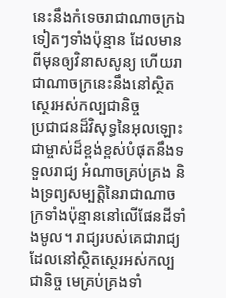នេះនឹងកំទេចរាជាណាចក្រឯទៀតៗទាំងប៉ុន្មាន ដែលមានពីមុនឲ្យវិនាសសូន្យ ហើយរាជាណាចក្រនេះនឹងនៅស្ថិតស្ថេរអស់កល្បជានិច្ច
ប្រជាជនដ៏វិសុទ្ធនៃអុលឡោះជាម្ចាស់ដ៏ខ្ពង់ខ្ពស់បំផុតនឹងទទួលរាជ្យ អំណាចគ្រប់គ្រង និងទ្រព្យសម្បត្តិនៃរាជាណាចក្រទាំងប៉ុន្មាននៅលើផែនដីទាំងមូល។ រាជ្យរបស់គេជារាជ្យដែលនៅស្ថិតស្ថេរអស់កល្បជានិច្ច មេគ្រប់គ្រងទាំ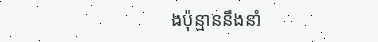ងប៉ុន្មាននឹងនាំ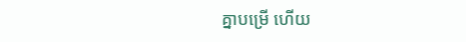គ្នាបម្រើ ហើយ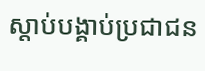ស្ដាប់បង្គាប់ប្រជាជន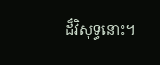ដ៏វិសុទ្ធនោះ។